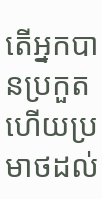តើអ្នកបានប្រកួត ហើយប្រមាថដល់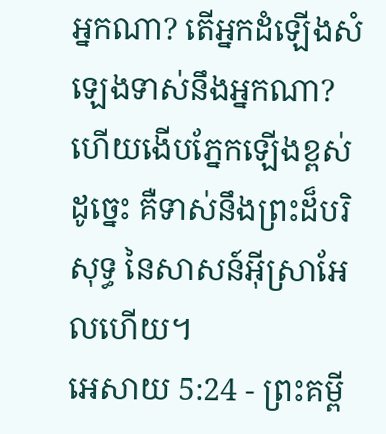អ្នកណា? តើអ្នកដំឡើងសំឡេងទាស់នឹងអ្នកណា? ហើយងើបភ្នែកឡើងខ្ពស់ដូច្នេះ គឺទាស់នឹងព្រះដ៏បរិសុទ្ធ នៃសាសន៍អ៊ីស្រាអែលហើយ។
អេសាយ 5:24 - ព្រះគម្ពី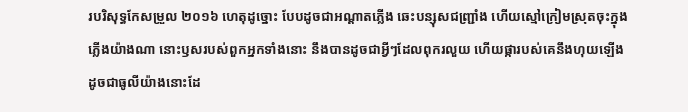របរិសុទ្ធកែសម្រួល ២០១៦ ហេតុដូច្នោះ បែបដូចជាអណ្ដាតភ្លើង ឆេះបន្សុសជញ្ជ្រាំង ហើយស្មៅក្រៀមស្រុតចុះក្នុងភ្លើងយ៉ាងណា នោះឫសរបស់ពួកអ្នកទាំងនោះ នឹងបានដូចជាអ្វីៗដែលពុករលួយ ហើយផ្ការបស់គេនឹងហុយឡើង ដូចជាធូលីយ៉ាងនោះដែ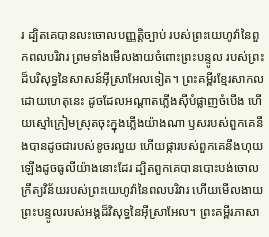រ ដ្បិតគេបានលះចោលបញ្ញត្តិច្បាប់ របស់ព្រះយេហូវ៉ានៃពួកពលបរិវារ ព្រមទាំងមើលងាយចំពោះព្រះបន្ទូល របស់ព្រះដ៏បរិសុទ្ធនៃសាសន៍អ៊ីស្រាអែលទៀត។ ព្រះគម្ពីរខ្មែរសាកល ដោយហេតុនេះ ដូចដែលអណ្ដាតភ្លើងស៊ីបំផ្លាញចំបើង ហើយស្មៅក្រៀមស្រុតចុះក្នុងភ្លើងយ៉ាងណា ឫសរបស់ពួកគេនឹងបានដូចជារបស់ខូចរលួយ ហើយផ្ការបស់ពួកគេនឹងហុយឡើងដូចធូលីយ៉ាងនោះដែរ ដ្បិតពួកគេបានបោះបង់ចោលក្រឹត្យវិន័យរបស់ព្រះយេហូវ៉ានៃពលបរិវារ ហើយមើលងាយព្រះបន្ទូលរបស់អង្គដ៏វិសុទ្ធនៃអ៊ីស្រាអែល។ ព្រះគម្ពីរភាសា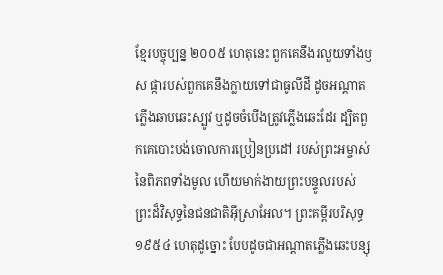ខ្មែរបច្ចុប្បន្ន ២០០៥ ហេតុនេះ ពួកគេនឹងរលួយទាំងឫស ផ្ការបស់ពួកគេនឹងក្លាយទៅជាធូលីដី ដូចអណ្ដាតភ្លើងឆាបឆេះស្បូវ ឬដូចចំបើងត្រូវភ្លើងឆេះដែរ ដ្បិតពួកគេបោះបង់ចោលការប្រៀនប្រដៅ របស់ព្រះអម្ចាស់នៃពិភពទាំងមូល ហើយមាក់ងាយព្រះបន្ទូលរបស់ ព្រះដ៏វិសុទ្ធនៃជនជាតិអ៊ីស្រាអែល។ ព្រះគម្ពីរបរិសុទ្ធ ១៩៥៤ ហេតុដូច្នោះ បែបដូចជាអណ្តាតភ្លើងឆេះបន្សុ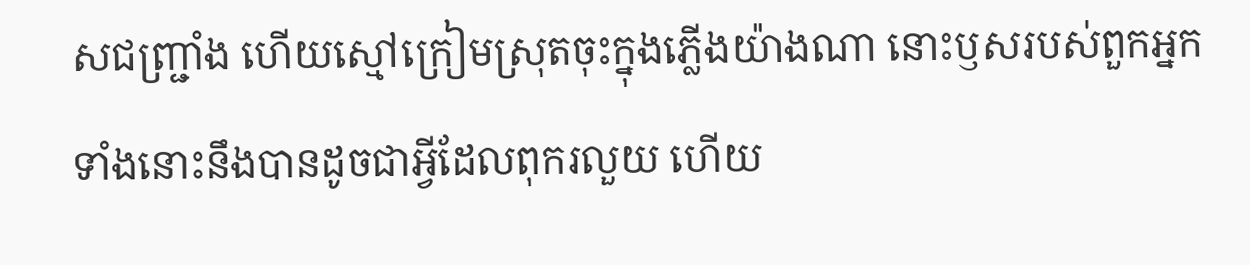សជញ្ជ្រាំង ហើយស្មៅក្រៀមស្រុតចុះក្នុងភ្លើងយ៉ាងណា នោះឫសរបស់ពួកអ្នកទាំងនោះនឹងបានដូចជាអ្វីដែលពុករលួយ ហើយ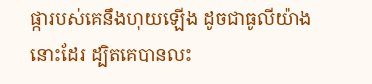ផ្ការបស់គេនឹងហុយឡើង ដូចជាធូលីយ៉ាងនោះដែរ ដ្បិតគេបានលះ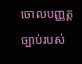ចោលបញ្ញត្តច្បាប់របស់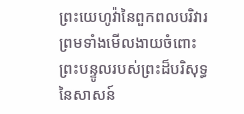ព្រះយេហូវ៉ានៃពួកពលបរិវារ ព្រមទាំងមើលងាយចំពោះព្រះបន្ទូលរបស់ព្រះដ៏បរិសុទ្ធនៃសាសន៍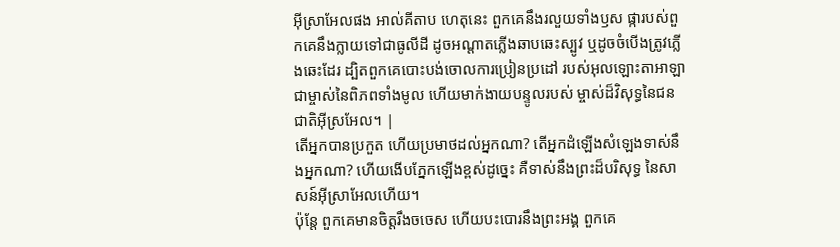អ៊ីស្រាអែលផង អាល់គីតាប ហេតុនេះ ពួកគេនឹងរលួយទាំងឫស ផ្ការបស់ពួកគេនឹងក្លាយទៅជាធូលីដី ដូចអណ្ដាតភ្លើងឆាបឆេះស្បូវ ឬដូចចំបើងត្រូវភ្លើងឆេះដែរ ដ្បិតពួកគេបោះបង់ចោលការប្រៀនប្រដៅ របស់អុលឡោះតាអាឡាជាម្ចាស់នៃពិភពទាំងមូល ហើយមាក់ងាយបន្ទូលរបស់ ម្ចាស់ដ៏វិសុទ្ធនៃជនជាតិអ៊ីស្រអែល។ |
តើអ្នកបានប្រកួត ហើយប្រមាថដល់អ្នកណា? តើអ្នកដំឡើងសំឡេងទាស់នឹងអ្នកណា? ហើយងើបភ្នែកឡើងខ្ពស់ដូច្នេះ គឺទាស់នឹងព្រះដ៏បរិសុទ្ធ នៃសាសន៍អ៊ីស្រាអែលហើយ។
ប៉ុន្តែ ពួកគេមានចិត្តរឹងចចេស ហើយបះបោរនឹងព្រះអង្គ ពួកគេ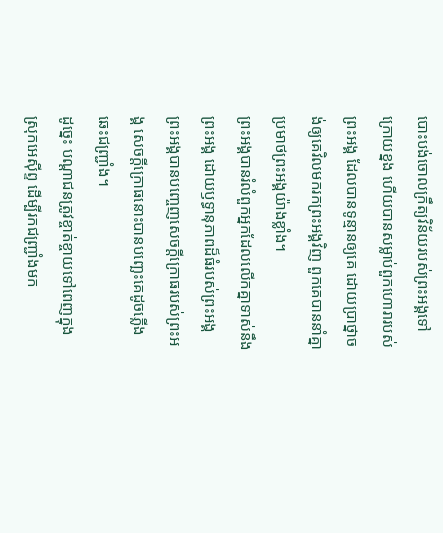បោះបង់ចោលក្រឹត្យវិន័យរបស់ព្រះអង្គទៅក្រោយខ្នង ហើយបានសម្លាប់ពួកហោរារបស់ព្រះអង្គ ដែលបានទូន្មានឲ្យគេ ដោយប្រាថ្នាចង់ឲ្យគេវិលមករកព្រះអង្គវិញ ពួកគេបាននាំគ្នាប្រមាថព្រះអង្គយ៉ាងខ្លាំង។
ព្រះអង្គបានរំលំពួកអ្នកដែលលើកគ្នាទាស់នឹងព្រះអង្គ ដោយឫទ្ធានុភាពដ៏ធំរបស់ព្រះអង្គ ព្រះអង្គបានបញ្ចេញសេចក្ដីក្រោធរបស់ព្រះអង្គ សេចក្ដីក្រោធនោះបានបញ្ឆេះគេដូចភ្លើងឆេះជញ្ជ្រាំង។
ដូច្នេះ បណ្ដាជនត្រូវខ្ចាត់ខ្ចាយទៅពេញក្នុងស្រុកអេស៊ីព្ទ ដើម្បីរកជញ្ជ្រាំងមក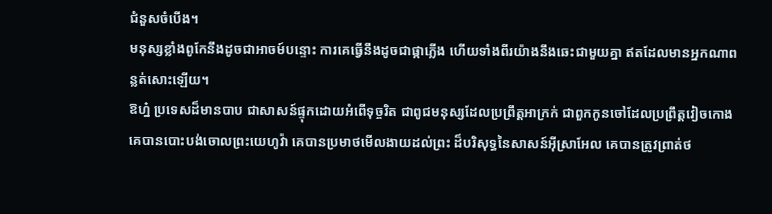ជំនួសចំបើង។
មនុស្សខ្លាំងពូកែនឹងដូចជាអាចម៍បន្ទោះ ការគេធ្វើនឹងដូចជាផ្កាភ្លើង ហើយទាំងពីរយ៉ាងនឹងឆេះជាមួយគ្នា ឥតដែលមានអ្នកណាពន្លត់សោះឡើយ។
ឱហ្ន៎ ប្រទេសដ៏មានបាប ជាសាសន៍ផ្ទុកដោយអំពើទុច្ចរិត ជាពូជមនុស្សដែលប្រព្រឹត្តអាក្រក់ ជាពួកកូនចៅដែលប្រព្រឹត្តវៀចកោង គេបានបោះបង់ចោលព្រះយេហូវ៉ា គេបានប្រមាថមើលងាយដល់ព្រះ ដ៏បរិសុទ្ធនៃសាសន៍អ៊ីស្រាអែល គេបានត្រូវព្រាត់ថ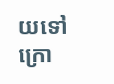យទៅក្រោ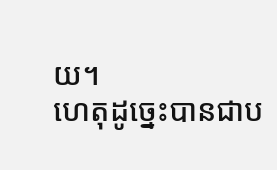យ។
ហេតុដូច្នេះបានជាប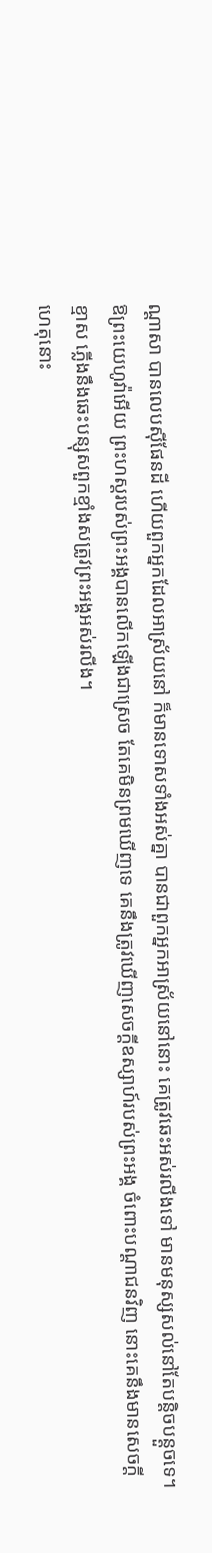ណ្ដាសា បានលេបស៊ីផែនដី ហើយពួកអ្នកដែលអាស្រ័យនៅ ក៏មានទោសទាំងអស់គ្នា បានជាពួកអ្នកអាស្រ័យនៅនោះ គេត្រូវឆេះអស់រលីងទៅ មានមនុស្សសល់នៅតែបន្តិចបន្តួចទេ។
ឱព្រះយេហូវ៉ាអើយ ព្រះហស្តរបស់ព្រះអង្គបានលើកឡើងជាស្រេច តែគេមិនព្រមឃើញទេ គេនឹងត្រូវឃើញសេចក្ដីឧស្សាហ៍របស់ព្រះអង្គ ចំពោះបណ្ដាជនវិញ នោះគេនឹងមានសេចក្ដីខ្មាស ភ្លើងនឹងឆេះបន្សុសពួកខ្មាំងសត្រូវព្រះអង្គអស់រលីង។
ហេតុនោះ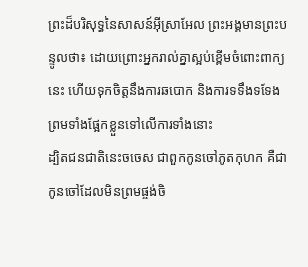ព្រះដ៏បរិសុទ្ធនៃសាសន៍អ៊ីស្រាអែល ព្រះអង្គមានព្រះបន្ទូលថា៖ ដោយព្រោះអ្នករាល់គ្នាស្អប់ខ្ពើមចំពោះពាក្យនេះ ហើយទុកចិត្តនឹងការឆបោក និងការទទឹងទទែង ព្រមទាំងផ្អែកខ្លួនទៅលើការទាំងនោះ
ដ្បិតជនជាតិនេះចចេស ជាពួកកូនចៅភូតកុហក គឺជាកូនចៅដែលមិនព្រមផ្ចង់ចិ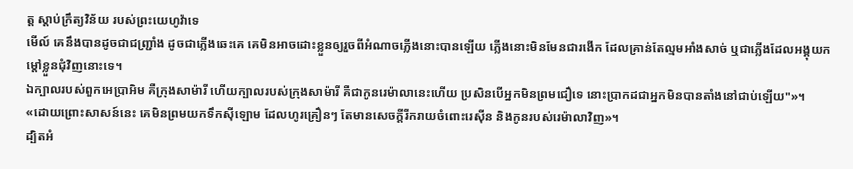ត្ត ស្តាប់ក្រឹត្យវិន័យ របស់ព្រះយេហូវ៉ាទេ
មើល៍ គេនឹងបានដូចជាជញ្ជ្រាំង ដូចជាភ្លើងឆេះគេ គេមិនអាចដោះខ្លួនឲ្យរួចពីអំណាចភ្លើងនោះបានឡើយ ភ្លើងនោះមិនមែនជារងើក ដែលគ្រាន់តែល្មមអាំងសាច់ ឬជាភ្លើងដែលអង្គុយកម្ដៅខ្លួនជុំវិញនោះទេ។
ឯក្បាលរបស់ពួកអេប្រាអិម គឺក្រុងសាម៉ារី ហើយក្បាលរបស់ក្រុងសាម៉ារី គឺជាកូនរេម៉ាលានេះហើយ ប្រសិនបើអ្នកមិនព្រមជឿទេ នោះប្រាកដជាអ្នកមិនបានតាំងនៅជាប់ឡើយ"»។
«ដោយព្រោះសាសន៍នេះ គេមិនព្រមយកទឹកស៊ីឡោម ដែលហូរគ្រឿនៗ តែមានសេចក្ដីរីករាយចំពោះរេស៊ីន និងកូនរបស់រេម៉ាលាវិញ»។
ដ្បិតអំ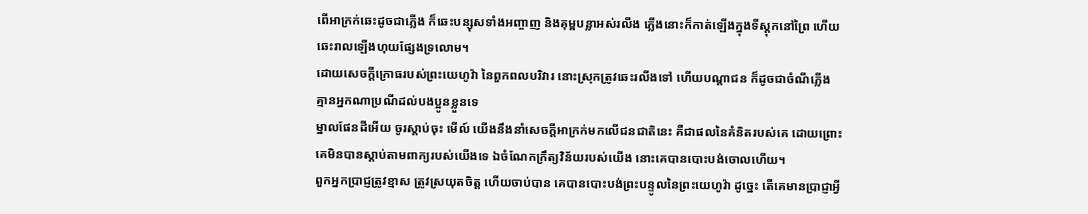ពើអាក្រក់ឆេះដូចជាភ្លើង ក៏ឆេះបន្សុសទាំងអញ្ចាញ និងគុម្ពបន្លាអស់រលីង ភ្លើងនោះក៏កាត់ឡើងក្នុងទីស្តុកនៅព្រៃ ហើយឆេះរាលឡើងហុយផ្សែងទ្រលោម។
ដោយសេចក្ដីក្រោធរបស់ព្រះយេហូវ៉ា នៃពួកពលបរិវារ នោះស្រុកត្រូវឆេះរលីងទៅ ហើយបណ្ដាជន ក៏ដូចជាចំណីភ្លើង គ្មានអ្នកណាប្រណីដល់បងប្អូនខ្លួនទេ
ម្នាលផែនដីអើយ ចូរស្តាប់ចុះ មើល៍ យើងនឹងនាំសេចក្ដីអាក្រក់មកលើជនជាតិនេះ គឺជាផលនៃគំនិតរបស់គេ ដោយព្រោះគេមិនបានស្តាប់តាមពាក្យរបស់យើងទេ ឯចំណែកក្រឹត្យវិន័យរបស់យើង នោះគេបានបោះបង់ចោលហើយ។
ពួកអ្នកប្រាជ្ញត្រូវខ្មាស ត្រូវស្រយុតចិត្ត ហើយចាប់បាន គេបានបោះបង់ព្រះបន្ទូលនៃព្រះយេហូវ៉ា ដូច្នេះ តើគេមានប្រាជ្ញាអ្វី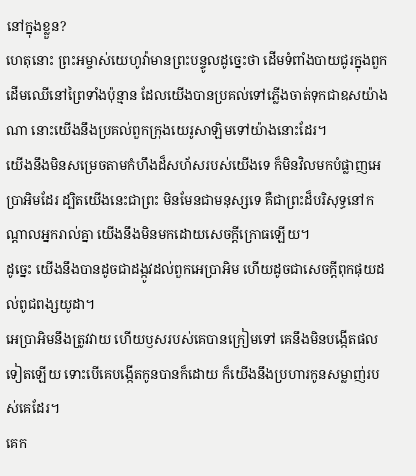នៅក្នុងខ្លួន?
ហេតុនោះ ព្រះអម្ចាស់យេហូវ៉ាមានព្រះបន្ទូលដូច្នេះថា ដើមទំពាំងបាយជូរក្នុងពួកដើមឈើនៅព្រៃទាំងប៉ុន្មាន ដែលយើងបានប្រគល់ទៅភ្លើងចាត់ទុកជាឧសយ៉ាងណា នោះយើងនឹងប្រគល់ពួកក្រុងយេរូសាឡិមទៅយ៉ាងនោះដែរ។
យើងនឹងមិនសម្រេចតាមកំហឹងដ៏សហ័សរបស់យើងទេ ក៏មិនវិលមកបំផ្លាញអេប្រាអិមដែរ ដ្បិតយើងនេះជាព្រះ មិនមែនជាមនុស្សទេ គឺជាព្រះដ៏បរិសុទ្ធនៅកណ្ដាលអ្នករាល់គ្នា យើងនឹងមិនមកដោយសេចក្ដីក្រោធឡើយ។
ដូច្នេះ យើងនឹងបានដូចជាដង្កូវដល់ពួកអេប្រាអិម ហើយដូចជាសេចក្ដីពុកផុយដល់ពូជពង្សយូដា។
អេប្រាអិមនឹងត្រូវវាយ ហើយឫសរបស់គេបានក្រៀមទៅ គេនឹងមិនបង្កើតផលទៀតឡើយ ទោះបើគេបង្កើតកូនបានក៏ដោយ ក៏យើងនឹងប្រហារកូនសម្លាញ់របស់គេដែរ។
គេក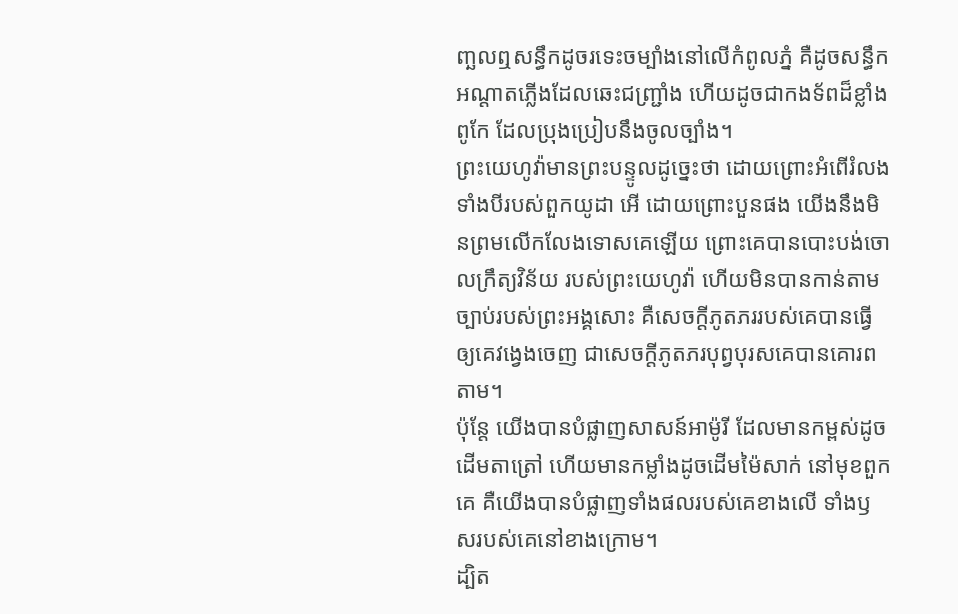ញ្ឆលឮសន្ធឹកដូចរទេះចម្បាំងនៅលើកំពូលភ្នំ គឺដូចសន្ធឹកអណ្ដាតភ្លើងដែលឆេះជញ្ជ្រាំង ហើយដូចជាកងទ័ពដ៏ខ្លាំងពូកែ ដែលប្រុងប្រៀបនឹងចូលច្បាំង។
ព្រះយេហូវ៉ាមានព្រះបន្ទូលដូច្នេះថា ដោយព្រោះអំពើរំលងទាំងបីរបស់ពួកយូដា អើ ដោយព្រោះបួនផង យើងនឹងមិនព្រមលើកលែងទោសគេឡើយ ព្រោះគេបានបោះបង់ចោលក្រឹត្យវិន័យ របស់ព្រះយេហូវ៉ា ហើយមិនបានកាន់តាមច្បាប់របស់ព្រះអង្គសោះ គឺសេចក្ដីភូតភររបស់គេបានធ្វើឲ្យគេវង្វេងចេញ ជាសេចក្ដីភូតភរបុព្វបុរសគេបានគោរពតាម។
ប៉ុន្តែ យើងបានបំផ្លាញសាសន៍អាម៉ូរី ដែលមានកម្ពស់ដូចដើមតាត្រៅ ហើយមានកម្លាំងដូចដើមម៉ៃសាក់ នៅមុខពួកគេ គឺយើងបានបំផ្លាញទាំងផលរបស់គេខាងលើ ទាំងឫសរបស់គេនៅខាងក្រោម។
ដ្បិត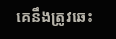គេនឹងត្រូវឆេះ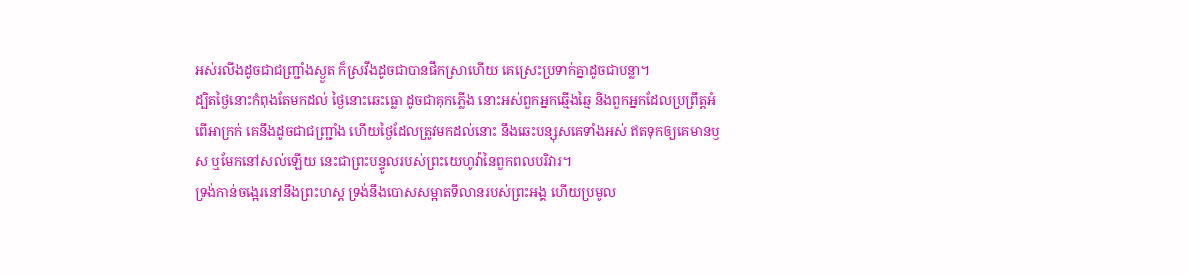អស់រលីងដូចជាជញ្ជ្រាំងស្ងួត ក៏ស្រវឹងដូចជាបានផឹកស្រាហើយ គេស្រេះប្រទាក់គ្នាដូចជាបន្លា។
ដ្បិតថ្ងៃនោះកំពុងតែមកដល់ ថ្ងៃនោះឆេះធ្លោ ដូចជាគុកភ្លើង នោះអស់ពួកអ្នកឆ្មើងឆ្មៃ និងពួកអ្នកដែលប្រព្រឹត្តអំពើអាក្រក់ គេនឹងដូចជាជញ្ជ្រាំង ហើយថ្ងៃដែលត្រូវមកដល់នោះ នឹងឆេះបន្សុសគេទាំងអស់ ឥតទុកឲ្យគេមានឫស ឬមែកនៅសល់ឡើយ នេះជាព្រះបន្ទូលរបស់ព្រះយេហូវ៉ានៃពួកពលបរិវារ។
ទ្រង់កាន់ចង្អេរនៅនឹងព្រះហស្ត ទ្រង់នឹងបោសសម្អាតទីលានរបស់ព្រះអង្គ ហើយប្រមូល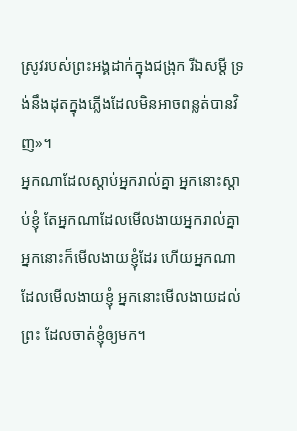ស្រូវរបស់ព្រះអង្គដាក់ក្នុងជង្រុក រីឯសម្ដី ទ្រង់នឹងដុតក្នុងភ្លើងដែលមិនអាចពន្លត់បានវិញ»។
អ្នកណាដែលស្តាប់អ្នករាល់គ្នា អ្នកនោះស្តាប់ខ្ញុំ តែអ្នកណាដែលមើលងាយអ្នករាល់គ្នា អ្នកនោះក៏មើលងាយខ្ញុំដែរ ហើយអ្នកណាដែលមើលងាយខ្ញុំ អ្នកនោះមើលងាយដល់ព្រះ ដែលចាត់ខ្ញុំឲ្យមក។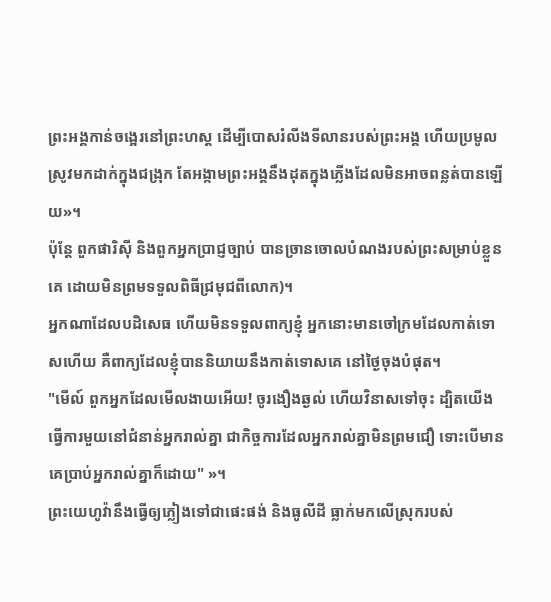ព្រះអង្គកាន់ចង្អេរនៅព្រះហស្ត ដើម្បីបោសរំលីងទីលានរបស់ព្រះអង្គ ហើយប្រមូលស្រូវមកដាក់ក្នុងជង្រុក តែអង្កាមព្រះអង្គនឹងដុតក្នុងភ្លើងដែលមិនអាចពន្លត់បានឡើយ»។
ប៉ុន្តែ ពួកផារិស៊ី និងពួកអ្នកប្រាជ្ញច្បាប់ បានច្រានចោលបំណងរបស់ព្រះសម្រាប់ខ្លួនគេ ដោយមិនព្រមទទួលពិធីជ្រមុជពីលោក)។
អ្នកណាដែលបដិសេធ ហើយមិនទទួលពាក្យខ្ញុំ អ្នកនោះមានចៅក្រមដែលកាត់ទោសហើយ គឺពាក្យដែលខ្ញុំបាននិយាយនឹងកាត់ទោសគេ នៅថ្ងៃចុងបំផុត។
"មើល៍ ពួកអ្នកដែលមើលងាយអើយ! ចូរងឿងឆ្ងល់ ហើយវិនាសទៅចុះ ដ្បិតយើងធ្វើការមួយនៅជំនាន់អ្នករាល់គ្នា ជាកិច្ចការដែលអ្នករាល់គ្នាមិនព្រមជឿ ទោះបើមានគេប្រាប់អ្នករាល់គ្នាក៏ដោយ" »។
ព្រះយេហូវ៉ានឹងធ្វើឲ្យភ្លៀងទៅជាផេះផង់ និងធូលីដី ធ្លាក់មកលើស្រុករបស់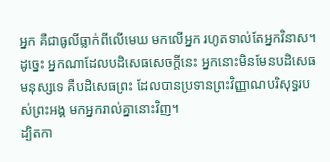អ្នក គឺជាធូលីធ្លាក់ពីលើមេឃ មកលើអ្នក រហូតទាល់តែអ្នកវិនាស។
ដូច្នេះ អ្នកណាដែលបដិសេធសេចក្តីនេះ អ្នកនោះមិនមែនបដិសេធមនុស្សទេ គឺបដិសេធព្រះ ដែលបានប្រទានព្រះវិញ្ញាណបរិសុទ្ធរបស់ព្រះអង្គ មកអ្នករាល់គ្នានោះវិញ។
ដ្បិតកា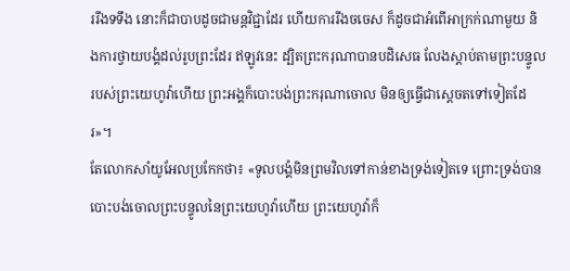ររឹងទទឹង នោះក៏ជាបាបដូចជាមន្តវិជ្ជាដែរ ហើយការរឹងចចេស ក៏ដូចជាអំពើអាក្រក់ណាមួយ និងការថ្វាយបង្គំដល់រូបព្រះដែរ ឥឡូវនេះ ដ្បិតព្រះករុណាបានបដិសេធ លែងស្តាប់តាមព្រះបន្ទូល របស់ព្រះយេហូវ៉ាហើយ ព្រះអង្គក៏បោះបង់ព្រះករុណាចោល មិនឲ្យធ្វើជាស្តេចតទៅទៀតដែរ»។
តែលោកសាំយូអែលប្រកែកថា៖ «ទូលបង្គំមិនព្រមវិលទៅកាន់ខាងទ្រង់ទៀតទេ ព្រោះទ្រង់បានបោះបង់ចោលព្រះបន្ទូលនៃព្រះយេហូវ៉ាហើយ ព្រះយេហូវ៉ាក៏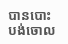បានបោះបង់ចោល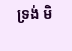ទ្រង់ មិ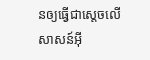នឲ្យធ្វើជាស្តេចលើសាសន៍អ៊ី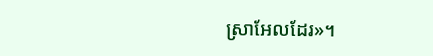ស្រាអែលដែរ»។